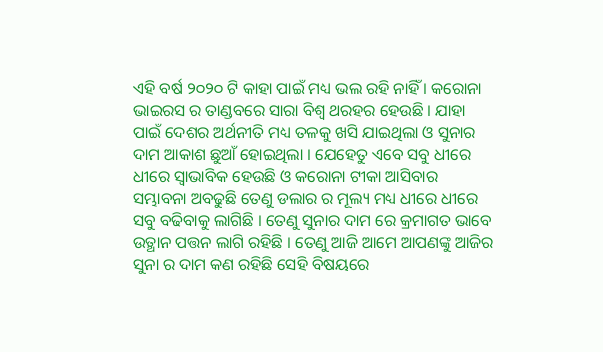ଏହି ବର୍ଷ ୨୦୨୦ ଟି କାହା ପାଇଁ ମଧ୍ୟ ଭଲ ରହି ନାହିଁ । କରୋନା ଭାଇରସ ର ତାଣ୍ଡବରେ ସାରା ବିଶ୍ଵ ଥରହର ହେଉଛି । ଯାହା ପାଇଁ ଦେଶର ଅର୍ଥନୀତି ମଧ୍ୟ ତଳକୁ ଖସି ଯାଇଥିଲା ଓ ସୁନାର ଦାମ ଆକାଶ ଛୁଆଁ ହୋଇଥିଲା । ଯେହେତୁ ଏବେ ସବୁ ଧୀରେ ଧୀରେ ସ୍ଵାଭାବିକ ହେଉଛି ଓ କରୋନା ଟୀକା ଆସିବାର ସମ୍ଭାବନା ଅବଢୁଛି ତେଣୁ ଡଲାର ର ମୂଲ୍ୟ ମଧ୍ୟ ଧୀରେ ଧୀରେ ସବୁ ବଢିବାକୁ ଲାଗିଛି । ତେଣୁ ସୁନାର ଦାମ ରେ କ୍ରମାଗତ ଭାବେ ଉତ୍ଥାନ ପତ୍ତନ ଲାଗି ରହିଛି । ତେଣୁ ଆଜି ଆମେ ଆପଣଙ୍କୁ ଆଜିର ସୁନା ର ଦାମ କଣ ରହିଛି ସେହି ବିଷୟରେ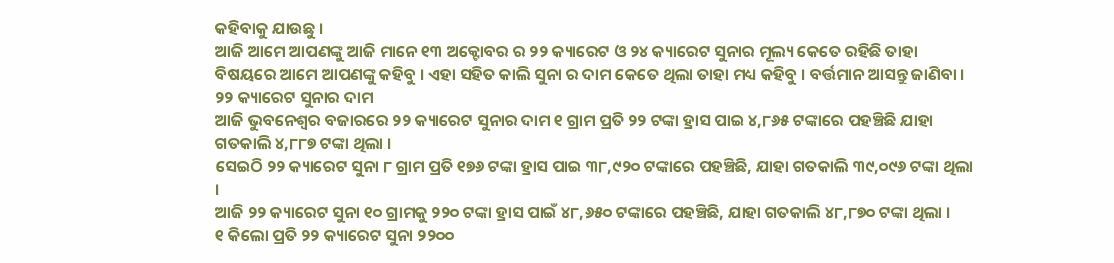କହିବାକୁ ଯାଉଛୁ ।
ଆଜି ଆମେ ଆପଣଙ୍କୁ ଆଜି ମାନେ ୧୩ ଅକ୍ଟୋବର ର ୨୨ କ୍ୟାରେଟ ଓ ୨୪ କ୍ୟାରେଟ ସୁନାର ମୂଲ୍ୟ କେତେ ରହିଛି ତାହା ବିଷୟରେ ଆମେ ଆପଣଙ୍କୁ କହିବୁ । ଏହା ସହିତ କାଲି ସୁନା ର ଦାମ କେତେ ଥିଲା ତାହା ମଧ୍ୟ କହିବୁ । ବର୍ତ୍ତମାନ ଆସନ୍ତୁ ଜାଣିବା ।
୨୨ କ୍ୟାରେଟ ସୁନାର ଦାମ
ଆଜି ଭୁବନେଶ୍ଵର ବଜାରରେ ୨୨ କ୍ୟାରେଟ ସୁନାର ଦାମ ୧ ଗ୍ରାମ ପ୍ରତି ୨୨ ଟଙ୍କା ହ୍ରାସ ପାଇ ୪,୮୬୫ ଟଙ୍କାରେ ପହଞ୍ଚିଛି ଯାହା ଗତକାଲି ୪,୮୮୭ ଟଙ୍କା ଥିଲା ।
ସେଇଠି ୨୨ କ୍ୟାରେଟ ସୁନା ୮ ଗ୍ରାମ ପ୍ରତି ୧୭୬ ଟଙ୍କା ହ୍ରାସ ପାଇ ୩୮,୯୨୦ ଟଙ୍କାରେ ପହଞ୍ଚିଛି, ଯାହା ଗତକାଲି ୩୯,୦୯୬ ଟଙ୍କା ଥିଲା ।
ଆଜି ୨୨ କ୍ୟାରେଟ ସୁନା ୧୦ ଗ୍ରାମକୁ ୨୨୦ ଟଙ୍କା ହ୍ରାସ ପାଇଁ ୪୮,୬୫୦ ଟଙ୍କାରେ ପହଞ୍ଚିଛି, ଯାହା ଗତକାଲି ୪୮,୮୭୦ ଟଙ୍କା ଥିଲା ।
୧ କିଲୋ ପ୍ରତି ୨୨ କ୍ୟାରେଟ ସୁନା ୨୨୦୦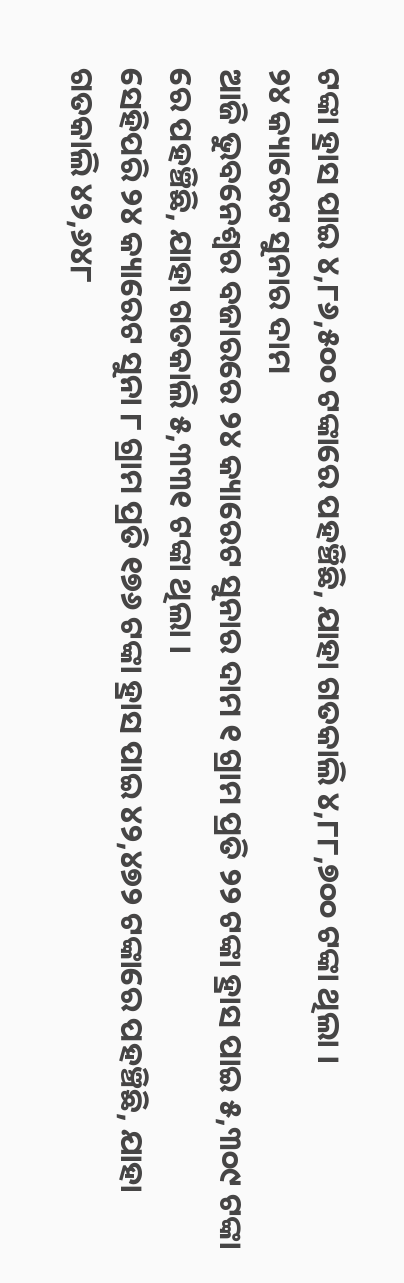ଟଙ୍କା ହ୍ରାସ ପାଇ ୪,୮୬,୫୦୦ ଟଙ୍କାରେ ପହଞ୍ଚିଛି, ଯାହା ଗତକାଲି ୪,୮୮,୭୦୦ ଟଙ୍କା ଥିଲା ।
୨୪ କ୍ୟାରେଟ ସୁନାର ଦାମ
ଆଜି ଭୁବନେଶ୍ବର ବଜାରରେ ୨୪ କ୍ୟାରେଟ ସୁନାର ଦାମ ୧ ଗ୍ରାମ ପ୍ରତି ୨୨ ଟଙ୍କା ହ୍ରାସ ପାଇ ୫,୩୦୯ ଟଙ୍କା ରେ ପହଞ୍ଚିଛି, ଯାହା ଗତକାଲି ୫,୩୩୧ ଟଙ୍କା ଥିଲା ।
ସେହିପରି ୨୪ କ୍ୟାରେଟ ସୁନା ୮ ଗ୍ରାମ ପ୍ରତି ୧୭୬ ଟଙ୍କା ହ୍ରାସ ପାଇ ୪୨,୪୭୨ ଟଙ୍କାରେ ପହଞ୍ଚିଛି, ଯାହା ଗତକାଲି ୪୨,୬୪୮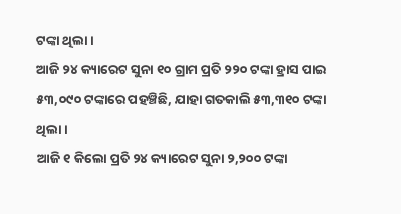ଟଙ୍କା ଥିଲା ।
ଆଜି ୨୪ କ୍ୟାରେଟ ସୁନା ୧୦ ଗ୍ରାମ ପ୍ରତି ୨୨୦ ଟଙ୍କା ହ୍ରାସ ପାଇ ୫୩,୦୯୦ ଟଙ୍କାରେ ପହଞ୍ଚିଛି, ଯାହା ଗତକାଲି ୫୩,୩୧୦ ଟଙ୍କା ଥିଲା ।
ଆଜି ୧ କିଲୋ ପ୍ରତି ୨୪ କ୍ୟାରେଟ ସୁନା ୨,୨୦୦ ଟଙ୍କା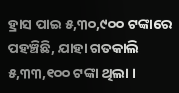ହ୍ରାସ ପାଇ ୫,୩୦,୯୦୦ ଟଙ୍କାରେ ପହଞ୍ଚିଛି, ଯାହା ଗତକାଲି ୫,୩୩,୧୦୦ ଟଙ୍କା ଥିଲା ।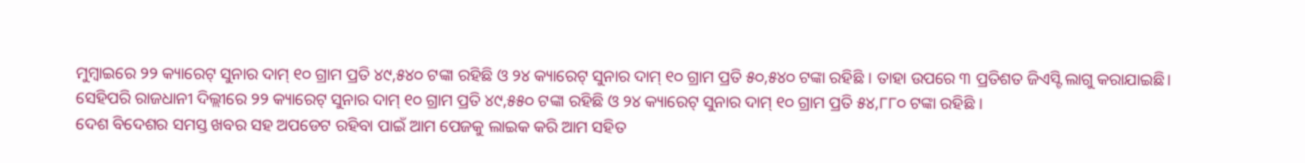ମୁମ୍ବାଇରେ ୨୨ କ୍ୟାରେଟ୍ ସୁନାର ଦାମ୍ ୧୦ ଗ୍ରାମ ପ୍ରତି ୪୯,୫୪୦ ଟଙ୍କା ରହିଛି ଓ ୨୪ କ୍ୟାରେଟ୍ ସୁନାର ଦାମ୍ ୧୦ ଗ୍ରାମ ପ୍ରତି ୫୦,୫୪୦ ଟଙ୍କା ରହିଛି । ତାହା ଉପରେ ୩ ପ୍ରତିଶତ ଜିଏସ୍ଟି ଲାଗୁ କରାଯାଇଛି।
ସେହିପରି ରାଜଧାନୀ ଦିଲ୍ଲୀରେ ୨୨ କ୍ୟାରେଟ୍ ସୁନାର ଦାମ୍ ୧୦ ଗ୍ରାମ ପ୍ରତି ୪୯,୫୫୦ ଟଙ୍କା ରହିଛି ଓ ୨୪ କ୍ୟାରେଟ୍ ସୁନାର ଦାମ୍ ୧୦ ଗ୍ରାମ ପ୍ରତି ୫୪,୮୮୦ ଟଙ୍କା ରହିଛି ।
ଦେଶ ବିଦେଶର ସମସ୍ତ ଖବର ସହ ଅପଡେଟ ରହିବା ପାଇଁ ଆମ ପେଜକୁ ଲାଇକ କରି ଆମ ସହିତ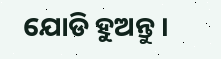ଯୋଡି ହୁଅନ୍ତୁ ।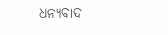ଧନ୍ୟବାଦ